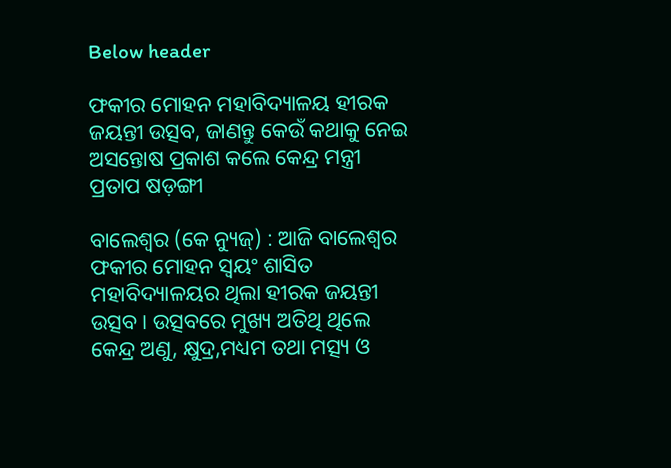Below header

ଫକୀର ମୋହନ ମହାବିଦ୍ୟାଳୟ ହୀରକ ଜୟନ୍ତୀ ଉତ୍ସବ, ଜାଣନ୍ତୁ କେଉଁ କଥାକୁ ନେଇ ଅସନ୍ତୋଷ ପ୍ରକାଶ କଲେ କେନ୍ଦ୍ର ମନ୍ତ୍ରୀ ପ୍ରତାପ ଷଡ଼ଙ୍ଗୀ

ବାଲେଶ୍ୱର (କେ ନ୍ୟୁଜ୍‌) : ଆଜି ବାଲେଶ୍ୱର ଫକୀର ମୋହନ ସ୍ୱୟଂ ଶାସିତ ମହାବିଦ୍ୟାଳୟର ଥିଲା ହୀରକ ଜୟନ୍ତୀ ଉତ୍ସବ । ଉତ୍ସବରେ ମୁଖ୍ୟ ଅତିଥି ଥିଲେ କେନ୍ଦ୍ର ଅଣୁ, କ୍ଷୁଦ୍ର,ମଧ୍ୟମ ତଥା ମତ୍ସ୍ୟ ଓ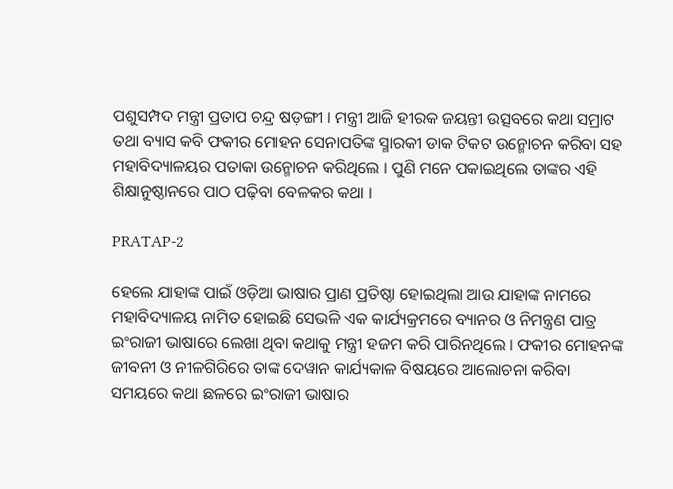ପଶୁସମ୍ପଦ ମନ୍ତ୍ରୀ ପ୍ରତାପ ଚନ୍ଦ୍ର ଷଡ଼ଙ୍ଗୀ । ମନ୍ତ୍ରୀ ଆଜି ହୀରକ ଜୟନ୍ତୀ ଉତ୍ସବରେ କଥା ସମ୍ରାଟ ତଥା ବ୍ୟାସ କବି ଫକୀର ମୋହନ ସେନାପତିଙ୍କ ସ୍ମାରକୀ ଡାକ ଟିକଟ ଉନ୍ମୋଚନ କରିବା ସହ ମହାବିଦ୍ୟାଳୟର ପତାକା ଉନ୍ମୋଚନ କରିଥିଲେ । ପୁଣି ମନେ ପକାଇଥିଲେ ତାଙ୍କର ଏହି ଶିକ୍ଷାନୁଷ୍ଠାନରେ ପାଠ ପଢ଼ିବା ବେଳକର କଥା ।

PRATAP-2

ହେଲେ ଯାହାଙ୍କ ପାଇଁ ଓଡ଼ିଆ ଭାଷାର ପ୍ରାଣ ପ୍ରତିଷ୍ଠା ହୋଇଥିଲା ଆଉ ଯାହାଙ୍କ ନାମରେ ମହାବିଦ୍ୟାଳୟ ନାମିତ ହୋଇଛି ସେଭଳି ଏକ କାର୍ଯ୍ୟକ୍ରମରେ ବ୍ୟାନର ଓ ନିମନ୍ତ୍ରଣ ପାତ୍ର ଇଂରାଜୀ ଭାଷାରେ ଲେଖା ଥିବା କଥାକୁ ମନ୍ତ୍ରୀ ହଜମ କରି ପାରିନଥିଲେ । ଫକୀର ମୋହନଙ୍କ ଜୀବନୀ ଓ ନୀଳଗିରିରେ ତାଙ୍କ ଦେୱାନ କାର୍ଯ୍ୟକାଳ ବିଷୟରେ ଆଲୋଚନା କରିବା ସମୟରେ କଥା ଛଳରେ ଇଂରାଜୀ ଭାଷାର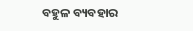ବହୁଳ ବ୍ୟବହାର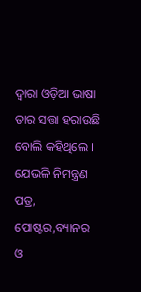ଦ୍ଵାରା ଓଡ଼ିଆ ଭାଷା ତାର ସତ୍ତା ହରାଉଛି ବୋଲି କହିଥିଲେ । ଯେଭଳି ନିମନ୍ତ୍ରଣ ପତ୍ର, ପୋଷ୍ଟର,ବ୍ୟାନର ଓ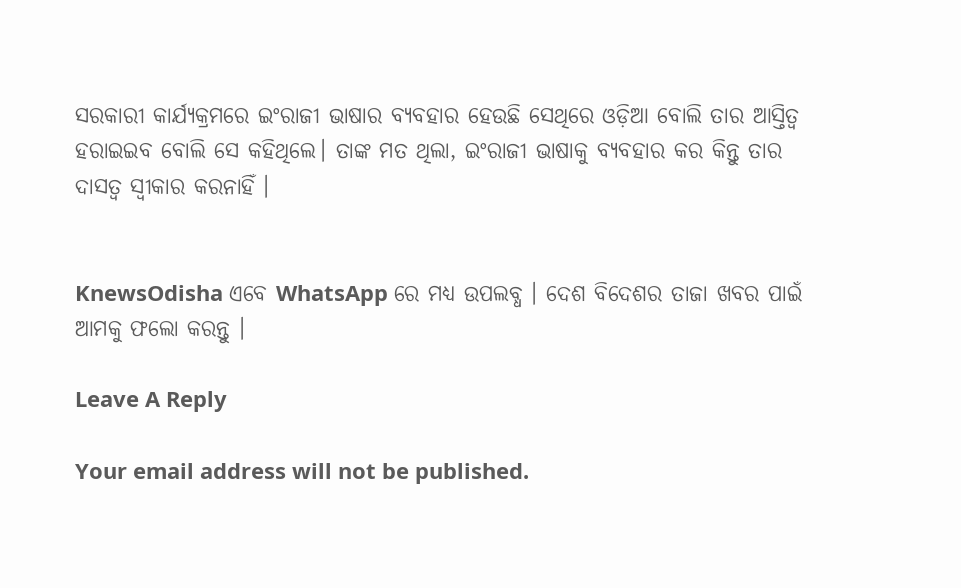ସରକାରୀ କାର୍ଯ୍ୟକ୍ରମରେ ଇଂରାଜୀ ଭାଷାର ବ୍ୟବହାର ହେଉଛି ସେଥିରେ ଓଡ଼ିଆ ବୋଲି ତାର ଆସ୍ତିତ୍ୱ ହରାଇଇବ ବୋଲି ସେ କହିଥିଲେ। ତାଙ୍କ ମତ ଥିଲା, ଇଂରାଜୀ ଭାଷାକୁ ବ୍ୟବହାର କର କିନ୍ତୁ ତାର ଦାସତ୍ୱ ସ୍ୱୀକାର କରନାହିଁ ।


KnewsOdisha ଏବେ WhatsApp ରେ ମଧ୍ୟ ଉପଲବ୍ଧ । ଦେଶ ବିଦେଶର ତାଜା ଖବର ପାଇଁ ଆମକୁ ଫଲୋ କରନ୍ତୁ ।

Leave A Reply

Your email address will not be published.